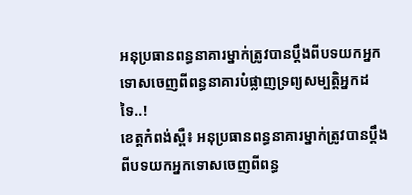អនុប្រធានពន្ធនាគារម្នាក់ត្រូវបានប្តឹងពីបទយកអ្នកទោសចេញពីពន្ធនាគារបំផ្លាញទ្រព្យសម្បត្តិអ្នកដទៃ..!
ខេត្តកំពង់ស្ពឺ៖ អនុប្រធានពន្ធនាគារម្នាក់ត្រូវបានប្តឹងពីបទយកអ្នកទោសចេញពីពន្ធ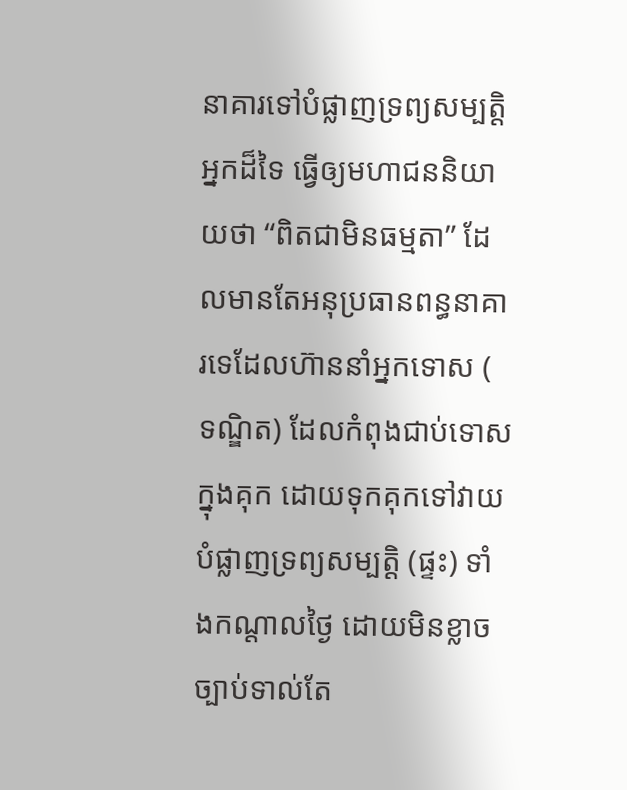នាគារទៅបំផ្លាញទ្រព្យសម្បត្តិអ្នកដ៏ទៃ ធ្វើឲ្យមហាជននិយាយថា “ពិតជាមិនធម្មតា” ដែលមានតែអនុប្រធានពន្ធនាគារទេដែលហ៊ាននាំអ្នកទោស ( ទណ្ឌិត) ដែលកំពុងជាប់ទោសក្នុងគុក ដោយទុកគុកទៅវាយបំផ្លាញទ្រព្យសម្បត្តិ (ផ្ទះ) ទាំងកណ្តាលថ្ងៃ ដោយមិនខ្លាចច្បាប់ទាល់តែ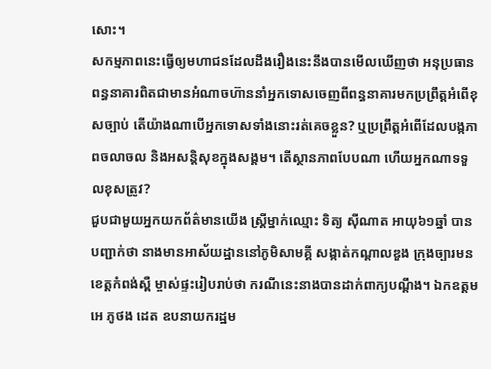សោះ។
សកម្មភាពនេះធ្វើឲ្យមហាជនដែលដឹងរឿងនេះនឹងបានមើលឃើញថា អនុប្រធានពន្ធនាគារពិតជាមានអំណាចហ៊ាននាំអ្នកទោសចេញពីពន្ធនាគារមកប្រព្រឹត្តអំពើខុសច្បាប់ តើយ៉ាងណាបើអ្នកទោសទាំងនោះរត់គេចខ្លួន? ឬប្រព្រឹត្តអំពើដែលបង្កភាពចលាចល និងអសន្តិសុខក្នុងសង្គម។ តើស្ថានភាពបែបណា ហើយអ្នកណាទទួលខុសត្រូវ?
ជួបជាមួយអ្នកយកព័ត៌មានយើង ស្រ្តីម្នាក់ឈ្មោះ ទិត្យ ស៊ីណាត អាយុ៦១ឆ្នាំ បានបញ្ជាក់ថា នាងមានអាស័យដ្ឋាននៅភូមិសាមគ្គី សង្កាត់កណ្តាលឌួង ក្រុងច្បារមន ខេត្តកំពង់ស្ពឺ ម្ចាស់ផ្ទះរៀបរាប់ថា ករណីនេះនាងបានដាក់ពាក្យបណ្ដឹង។ ឯកឧត្តម អេ ភូថង ដេត ឧបនាយករដ្ឋម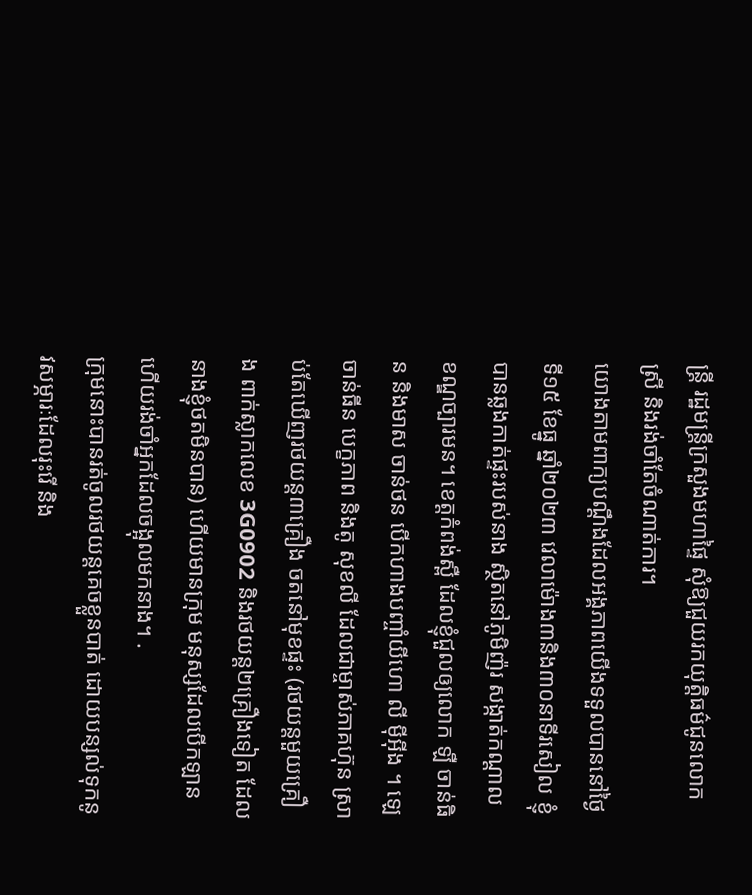ន្ត្រី រដ្ឋមន្ត្រីក្រសួងមហាផ្ទៃ សុំឱ្យជួយរកយុត្តិធម៌ជូនលោកស្រី និងរង់ចាំតែចំណាត់ការ។
យោងតាមពាក្យបណ្តឹងដែលអង្គភាពយើងទទួលបាននៅថ្ងៃទី១៥ ខែធ្នូ ឆ្នាំ២០២៣ វេលាម៉ោង៣និង៣០នាទីរសៀល ខ្ញុំបានឆ្លងកាត់ផ្ទះរបស់នាង ស្ថិតនៅភូមិញ៉រ សង្កាត់កណ្តាល ខណ្ឌច្បារមន។ ខេត្តកំពង់ស្ពឺ ដែលខ្ញុំជួលឲ្យលោក ឡឺ ចាន់ធិន និងមាស ចាន់ថន បើកហាងបញ្ចាំយីហោ លី ម៉ីអ៊ីង ។ ឡេ ចាន់ធីន បេក្ខភាព និងតូ សុខលី ដែលជាម្ចាស់ភាគហ៊ុន ស្រាប់តែឃើញរថយន្ត៣គ្រឿង ចតនៅមុខផ្ទះ (រថយន្តមួយគ្រឿង ពាក់ស្លាកលេខ 3G0902 និងរថយន្ត២គ្រឿងទៀត ដែលនាងខ្ញុំថតមិនបាន) ហើយមានក្រុម មនុស្សដែលបើកឡាន ហើយរង់ចាំអ្នកដែលចង្អុលមកនាង។ .
ក្រុមនោះបានរត់ចូលរថយន្តគេចខ្លួនបាត់ ដោយបន្សល់ទុកនូវសម្ភារៈដែលរុះរើ និង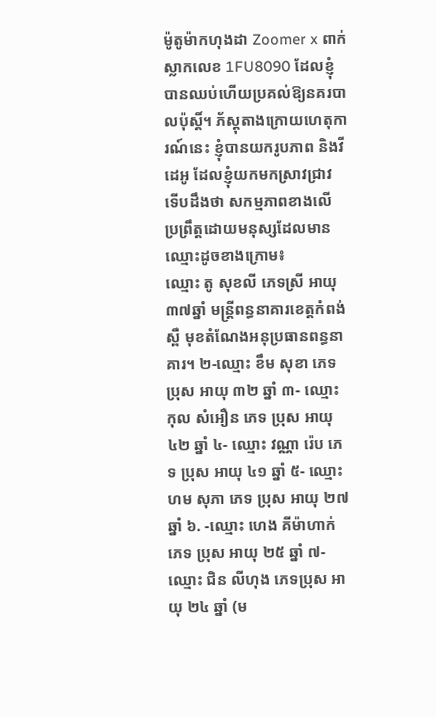ម៉ូតូម៉ាកហុងដា Zoomer x ពាក់ស្លាកលេខ 1FU8090 ដែលខ្ញុំបានឈប់ហើយប្រគល់ឱ្យនគរបាលប៉ុស្តិ៍។ ភ័ស្តុតាងក្រោយហេតុការណ៍នេះ ខ្ញុំបានយករូបភាព និងវីដេអូ ដែលខ្ញុំយកមកស្រាវជ្រាវ ទើបដឹងថា សកម្មភាពខាងលើ ប្រព្រឹត្តដោយមនុស្សដែលមានឈ្មោះដូចខាងក្រោម៖
ឈ្មោះ តូ សុខលី ភេទស្រី អាយុ៣៧ឆ្នាំ មន្ត្រីពន្ធនាគារខេត្តកំពង់ស្ពឺ មុខតំណែងអនុប្រធានពន្ធនាគារ។ ២-ឈ្មោះ ខឹម សុខា ភេទ ប្រុស អាយុ ៣២ ឆ្នាំ ៣- ឈ្មោះ កុល សំអឿន ភេទ ប្រុស អាយុ ៤២ ឆ្នាំ ៤- ឈ្មោះ វណ្ណា រ៉េប ភេទ ប្រុស អាយុ ៤១ ឆ្នាំ ៥- ឈ្មោះ ហម សុភា ភេទ ប្រុស អាយុ ២៧ ឆ្នាំ ៦. -ឈ្មោះ ហេង គីម៉ាហាក់ ភេទ ប្រុស អាយុ ២៥ ឆ្នាំ ៧- ឈ្មោះ ជិន លីហុង ភេទប្រុស អាយុ ២៤ ឆ្នាំ (ម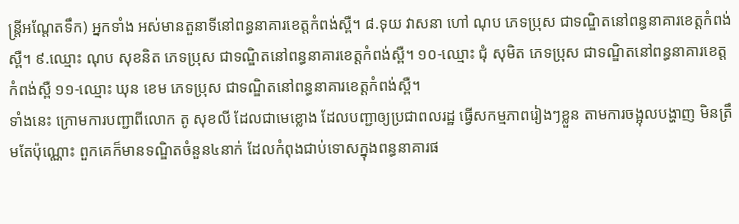ន្ត្រីអណ្តែតទឹក) អ្នកទាំង អស់មានតួនាទីនៅពន្ធនាគារខេត្តកំពង់ស្ពឺ។ ៨.ទុយ វាសនា ហៅ ណុប ភេទប្រុស ជាទណ្ឌិតនៅពន្ធនាគារខេត្តកំពង់ស្ពឺ។ ៩.ឈ្មោះ ណុប សុខនិត ភេទប្រុស ជាទណ្ឌិតនៅពន្ធនាគារខេត្តកំពង់ស្ពឺ។ ១០-ឈ្មោះ ជុំ សុមិត ភេទប្រុស ជាទណ្ឌិតនៅពន្ធនាគារខេត្តកំពង់ស្ពឺ ១១-ឈ្មោះ ឃុន ខេម ភេទប្រុស ជាទណ្ឌិតនៅពន្ធនាគារខេត្តកំពង់ស្ពឺ។
ទាំងនេះ ក្រោមការបញ្ជាពីលោក តូ សុខលី ដែលជាមេខ្លោង ដែលបញ្ជាឲ្យប្រជាពលរដ្ឋ ធ្វើសកម្មភាពរៀងៗខ្លួន តាមការចង្អុលបង្ហាញ មិនត្រឹមតែប៉ុណ្ណោះ ពួកគេក៏មានទណ្ឌិតចំនួន៤នាក់ ដែលកំពុងជាប់ទោសក្នុងពន្ធនាគារផ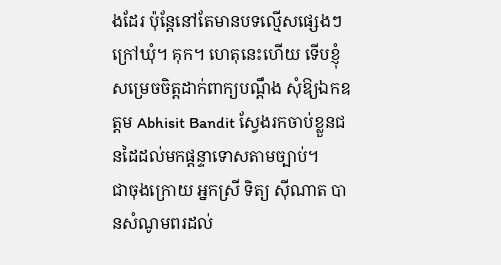ងដែរ ប៉ុន្តែនៅតែមានបទល្មើសផ្សេងៗ ក្រៅឃុំ។ គុក។ ហេតុនេះហើយ ទើបខ្ញុំសម្រេចចិត្តដាក់ពាក្យបណ្តឹង សុំឱ្យឯកឧត្តម Abhisit Bandit ស្វែងរកចាប់ខ្លួនជនដៃដល់មកផ្តន្ទាទោសតាមច្បាប់។
ជាចុងក្រោយ អ្នកស្រី ទិត្យ ស៊ីណាត បានសំណូមពរដល់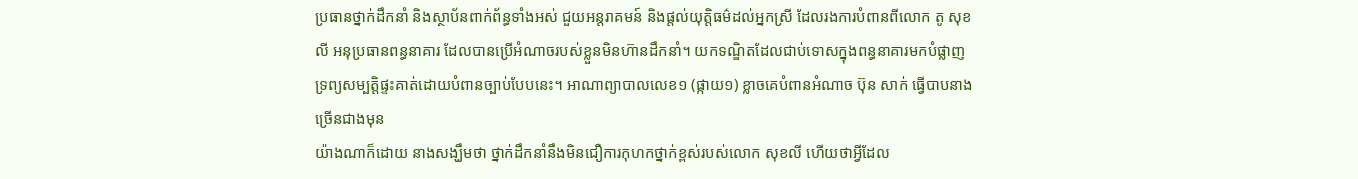ប្រធានថ្នាក់ដឹកនាំ និងស្ថាប័នពាក់ព័ន្ធទាំងអស់ ជួយអន្តរាគមន៍ និងផ្តល់យុត្តិធម៌ដល់អ្នកស្រី ដែលរងការបំពានពីលោក តូ សុខលី អនុប្រធានពន្ធនាគារ ដែលបានប្រើអំណាចរបស់ខ្លួនមិនហ៊ានដឹកនាំ។ យកទណ្ឌិតដែលជាប់ទោសក្នុងពន្ធនាគារមកបំផ្លាញទ្រព្យសម្បត្តិផ្ទះគាត់ដោយបំពានច្បាប់បែបនេះ។ អាណាព្យាបាលលេខ១ (ផ្កាយ១) ខ្លាចគេបំពានអំណាច ប៊ុន សាក់ ធ្វើបាបនាងច្រើនជាងមុន
យ៉ាងណាក៏ដោយ នាងសង្ឃឹមថា ថ្នាក់ដឹកនាំនឹងមិនជឿការកុហកថ្នាក់ខ្ពស់របស់លោក សុខលី ហើយថាអ្វីដែល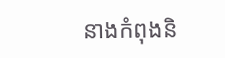នាងកំពុងនិ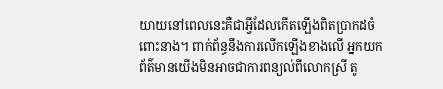យាយនៅពេលនេះគឺជាអ្វីដែលកើតឡើងពិតប្រាកដចំពោះនាង។ ពាក់ព័ន្ធនឹងការលើកឡើងខាងលើ អ្នកយកព័ត៌មានយើងមិនអាចជាការពន្យល់ពីលោកស្រី តូ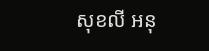សុខលី អនុ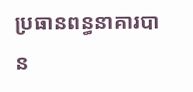ប្រធានពន្ធនាគារបាន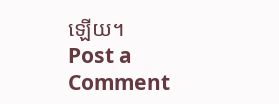ឡើយ។
Post a Comment